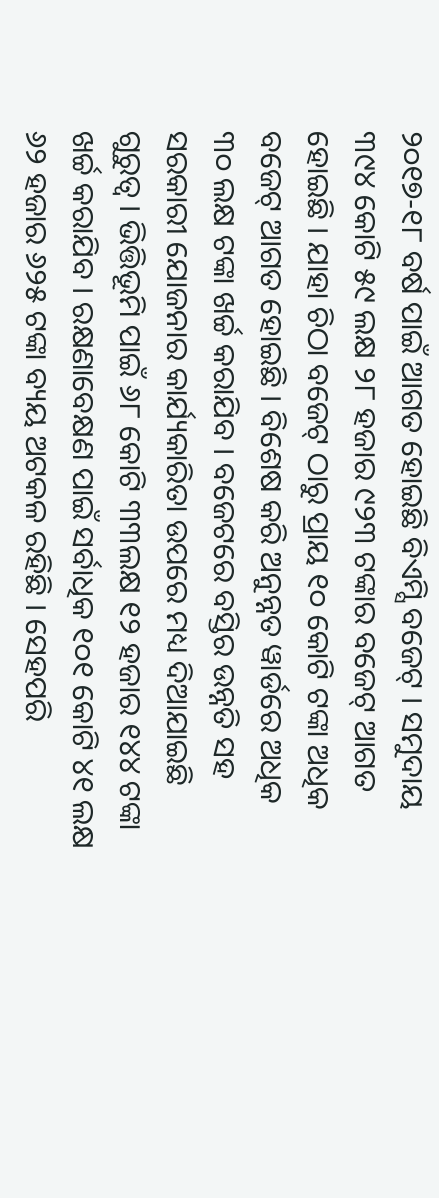୨୦୧୭-୧୮ ବର୍ଷ ପାଇଁ ଆଗତ ହୋଇଛି ବିଏମ୍ସି ବଜେଟ୍ । ସମୁଦାୟ ୩୯୪ କୋଟି ୫୯ ଲକ୍ଷ ୨୮ ହଜାର ୯୨୩ ଟଙ୍କାର ବଜେଟ୍ ଆଗତ ହୋଇଛି । ଯାହା ଚିଠା ବଜେଟ୍ ଠାରୁ ପ୍ରାୟ ୧୦ କୋଟି ଟଙ୍କା ଅଧିକ ବଜେଟ୍ ଆଗତ ହୋଇଛି । ବିଶେଷ କରି ଅନୁନ୍ନତ ୱାର୍ଡରେ ଅଧିକ ୩୦ ଲକ୍ଷ ଟଙ୍କା ଖର୍ଚ୍ଚ କରାଯିବ । ବଜେଟରେ ବସ୍ତିର ଉନ୍ନତି ସହ ସରକାରୀ ଯୋଜନାର କାର୍ଯ୍ୟକାରିତା ଉପରେ ମଧ୍ୟ ଦିଆଯାଇଛି ଗୁରୁତ୍ୱ । ଭିତ୍ତିଭୂମି ପାଇଁ ୬୮ କୋଟି ୩୩ଲକ୍ଷ ୧୨ ହଜାର ୧୪୪ ଟଙ୍କା ଖର୍ଚ୍ଚ କରାଯିବ । ରକ୍ଷଣାବେକ୍ଷଣ ପାଇଁ ସର୍ବାଧିକ ୧୦୧ କୋଟି ୪୧ ଲକ୍ଷ ୬୨ ହଜାର ୬୨୫ ଟଙ୍କା ବ୍ୟୟ ଅଟକଳ ରହିଛି । ସେହପରି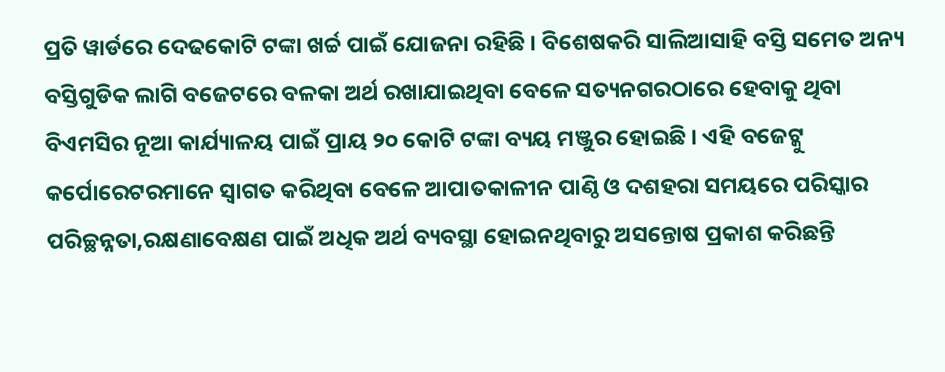ପ୍ରତି ୱାର୍ଡରେ ଦେଢକୋଟି ଟଙ୍କା ଖର୍ଚ୍ଚ ପାଇଁ ଯୋଜନା ରହିଛି । ବିଶେଷକରି ସାଲିଆସାହି ବସ୍ତି ସମେତ ଅନ୍ୟ ବସ୍ତିଗୁଡିକ ଲାଗି ବଜେଟରେ ବଳକା ଅର୍ଥ ରଖାଯାଇଥିବା ବେଳେ ସତ୍ୟନଗରଠାରେ ହେବାକୁ ଥିବା ବିଏମସିର ନୂଆ କାର୍ଯ୍ୟାଳୟ ପାଇଁ ପ୍ରାୟ ୨୦ କୋଟି ଟଙ୍କା ବ୍ୟୟ ମଞ୍ଜୁର ହୋଇଛି । ଏହି ବଜେଟ୍କୁ କର୍ପୋରେଟରମାନେ ସ୍ୱାଗତ କରିଥିବା ବେଳେ ଆପାତକାଳୀନ ପାଣ୍ଠି ଓ ଦଶହରା ସମୟରେ ପରିସ୍କାର ପରିଚ୍ଛନ୍ନତା,ରକ୍ଷଣାବେକ୍ଷଣ ପାଇଁ ଅଧିକ ଅର୍ଥ ବ୍ୟବସ୍ଥା ହୋଇନଥିବାରୁ ଅସନ୍ତୋଷ ପ୍ରକାଶ କରିଛନ୍ତି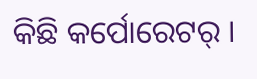କିଛି କର୍ପୋରେଟର୍ ।